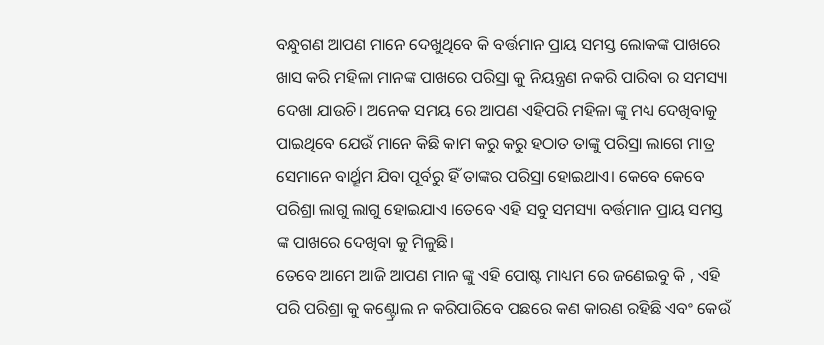ବନ୍ଧୁଗଣ ଆପଣ ମାନେ ଦେଖୁଥିବେ କି ବର୍ତ୍ତମାନ ପ୍ରାୟ ସମସ୍ତ ଲୋକଙ୍କ ପାଖରେ ଖାସ କରି ମହିଳା ମାନଙ୍କ ପାଖରେ ପରିସ୍ରା କୁ ନିୟନ୍ତ୍ରଣ ନକରି ପାରିବା ର ସମସ୍ୟା ଦେଖା ଯାଉଚି। ଅନେକ ସମୟ ରେ ଆପଣ ଏହିପରି ମହିଳା ଙ୍କୁ ମଧ୍ୟ ଦେଖିବାକୁ ପାଇଥିବେ ଯେଉଁ ମାନେ କିଛି କାମ କରୁ କରୁ ହଠାତ ତାଙ୍କୁ ପରିସ୍ରା ଲାଗେ ମାତ୍ର ସେମାନେ ବାର୍ଥ୍ରୂମ ଯିବା ପୂର୍ବରୁ ହିଁ ତାଙ୍କର ପରିସ୍ରା ହୋଇଥାଏ। କେବେ କେବେ ପରିଶ୍ରା ଲାଗୁ ଲାଗୁ ହୋଇଯାଏ ।ତେବେ ଏହି ସବୁ ସମସ୍ୟା ବର୍ତ୍ତମାନ ପ୍ରାୟ ସମସ୍ତ ଙ୍କ ପାଖରେ ଦେଖିବା କୁ ମିଳୁଛି।
ତେବେ ଆମେ ଆଜି ଆପଣ ମାନ ଙ୍କୁ ଏହି ପୋଷ୍ଟ ମାଧ୍ୟମ ରେ ଜଣେଇବୁ କି , ଏହି ପରି ପରିଶ୍ରା କୁ କଣ୍ଟ୍ରୋଲ ନ କରିପାରିବେ ପଛରେ କଣ କାରଣ ରହିଛି ଏବଂ କେଉଁ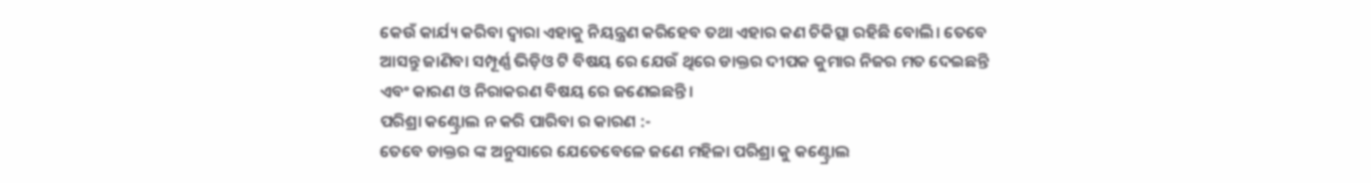କେଉଁ କାର୍ଯ୍ୟ କରିବା ଦ୍ୱାରା ଏହାକୁ ନିୟନ୍ତ୍ରଣ କରିହେବ ତଥା ଏହାର କଣ ଚିକିତ୍ସା ରହିଛି ବୋଲି। ତେବେ ଆସନ୍ତୁ ଜାଣିବା ସମ୍ପୂର୍ଣ୍ଣ ଭିଡ଼ିଓ ଟି ବିଷୟ ରେ ଯେଉଁ ଥିରେ ଡାକ୍ତର ଦୀପକ କୁମାର ନିଜର ମତ ଦେଇଛନ୍ତି ଏବଂ କାରଣ ଓ ନିରାକରଣ ବିଷୟ ରେ ଜଣେଇଛନ୍ତି।
ପରିଶ୍ରା କଣ୍ଟ୍ରୋଲ ନ କରି ପାରିବା ର କାରଣ :-
ତେବେ ଡାକ୍ତର ଙ୍କ ଅନୁସାରେ ଯେତେବେଳେ ଜଣେ ମହିଳା ପରିଶ୍ରା କୁ କଣ୍ଟ୍ରୋଲ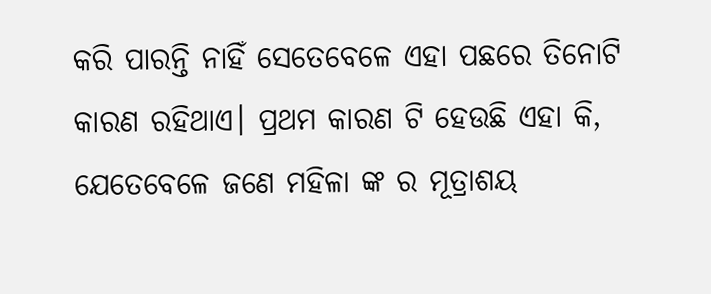କରି ପାରନ୍ତି ନାହିଁ ସେତେବେଳେ ଏହା ପଛରେ ତିନୋଟି କାରଣ ରହିଥାଏ। ପ୍ରଥମ କାରଣ ଟି ହେଉଛି ଏହା କି, ଯେତେବେଳେ ଜଣେ ମହିଳା ଙ୍କ ର ମୂତ୍ରାଶୟ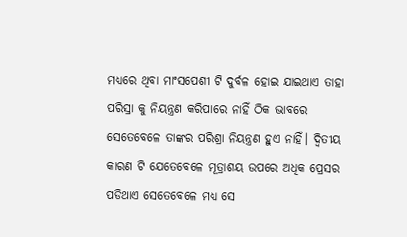ମଧ୍ୟରେ ଥିବା ମାଂସପେଶୀ ଟି ଦୁର୍ବଳ ହୋଇ ଯାଇଥାଏ ତାହା ପରିସ୍ରା କୁ ନିୟନ୍ତ୍ରଣ କରିପାରେ ନାହିଁ ଠିକ ଭାବରେ ସେତେବେଳେ ତାଙ୍କର ପରିଶ୍ରା ନିୟନ୍ତ୍ରଣ ହୁଏ ନାହିଁ। ଦ୍ୱିତୀୟ କାରଣ ଟି ଯେତେବେଳେ ମୂତ୍ରାଶୟ ଉପରେ ଅଧିକ ପ୍ରେସର ପଡିଥାଏ ସେତେବେଳେ ମଧ୍ୟ ସେ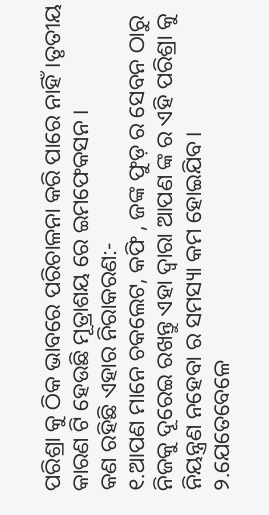ପରିଶ୍ରା କୁ ଠିକ ଭାବରେ ପରିଚାଳନା କରି ପାରେ ନାହିଁ।ତୃତୀୟ କାରଣ ଟି ହେଉଛି ମୂତ୍ରାଶୟ ରେ ଇମଫେକସନ ।
କଣ ରହିଛି ଏହାର ନିରାକରଣ:-
୧.ଆପଣ ମାନେ ଚକଲେଟ, କଫି , ଜଙ୍କ ଫୁଡ଼ ର ସେବନ ଠାରୁ ନିଜକୁ ଦୂରେଇ ରଖନ୍ତୁ ଏହା ଦ୍ୱାରା ଆପଣ ଙ୍କ ର ଏହି ପରିଶ୍ରା କୁ ନିୟନ୍ତ୍ରଣ ନହେବା ର ସମସ୍ୟା କମ ହୋଇଯିବ।
୨.ଯେତେବେଳେ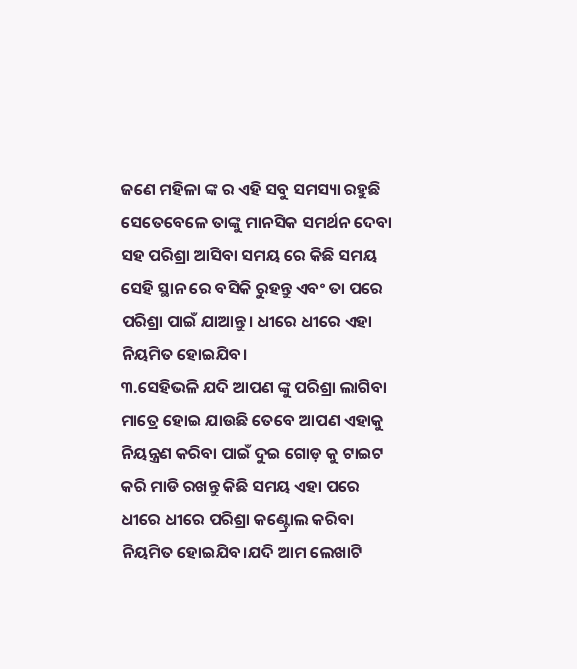ଜଣେ ମହିଳା ଙ୍କ ର ଏହି ସବୁ ସମସ୍ୟା ରହୁଛି ସେତେବେଳେ ତାଙ୍କୁ ମାନସିକ ସମର୍ଥନ ଦେବା ସହ ପରିଶ୍ରା ଆସିବା ସମୟ ରେ କିଛି ସମୟ ସେହି ସ୍ଥାନ ରେ ବସିକି ରୁହନ୍ତୁ ଏବଂ ତା ପରେ ପରିଶ୍ରା ପାଇଁ ଯାଆନ୍ତୁ। ଧୀରେ ଧୀରେ ଏହା ନିୟମିତ ହୋଇଯିବ।
୩.ସେହିଭଳି ଯଦି ଆପଣ ଙ୍କୁ ପରିଶ୍ରା ଲାଗିବା ମାତ୍ରେ ହୋଇ ଯାଉଛି ତେବେ ଆପଣ ଏହାକୁ ନିୟନ୍ତ୍ରଣ କରିବା ପାଇଁ ଦୁଇ ଗୋଡ଼ କୁ ଟାଇଟ କରି ମାଡି ରଖନ୍ତୁ କିଛି ସମୟ ଏହା ପରେ ଧୀରେ ଧୀରେ ପରିଶ୍ରା କଣ୍ଟ୍ରୋଲ କରିବା ନିୟମିତ ହୋଇଯିବ।ଯଦି ଆମ ଲେଖାଟି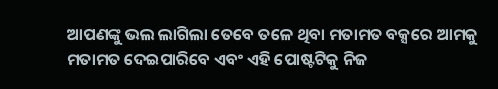ଆପଣଙ୍କୁ ଭଲ ଲାଗିଲା ତେବେ ତଳେ ଥିବା ମତାମତ ବକ୍ସରେ ଆମକୁ ମତାମତ ଦେଇପାରିବେ ଏବଂ ଏହି ପୋଷ୍ଟଟିକୁ ନିଜ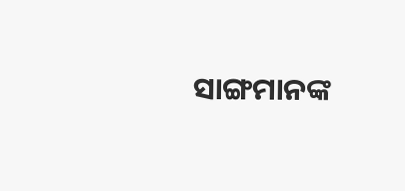ସାଙ୍ଗମାନଙ୍କ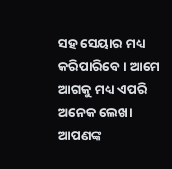ସହ ସେୟାର ମଧ୍ୟ କରିପାରିବେ । ଆମେ ଆଗକୁ ମଧ୍ୟ ଏପରି ଅନେକ ଲେଖା ଆପଣଙ୍କ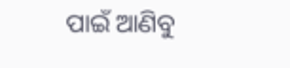ପାଇଁ ଆଣିବୁ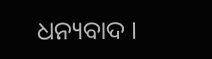ଧନ୍ୟବାଦ ।